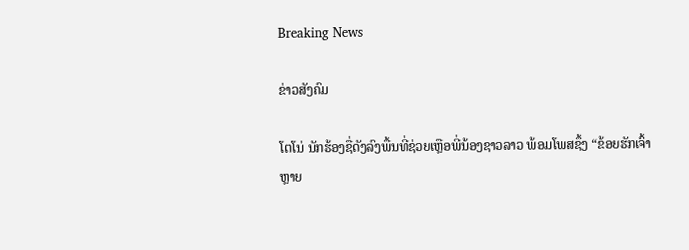Breaking News

ຂ່າວສັງຄົມ

ໂຕໂນ່ ນັກຮ້ອງຊື່ດັງລົງພື້ນທີ່ຊ່ວຍເຫຼືອພີ່ນ້ອງຊາວລາວ ພ້ອມໂພສຊຶ້ງ “ຂ້ອຍຮັກເຈົ້າຫຼາຍ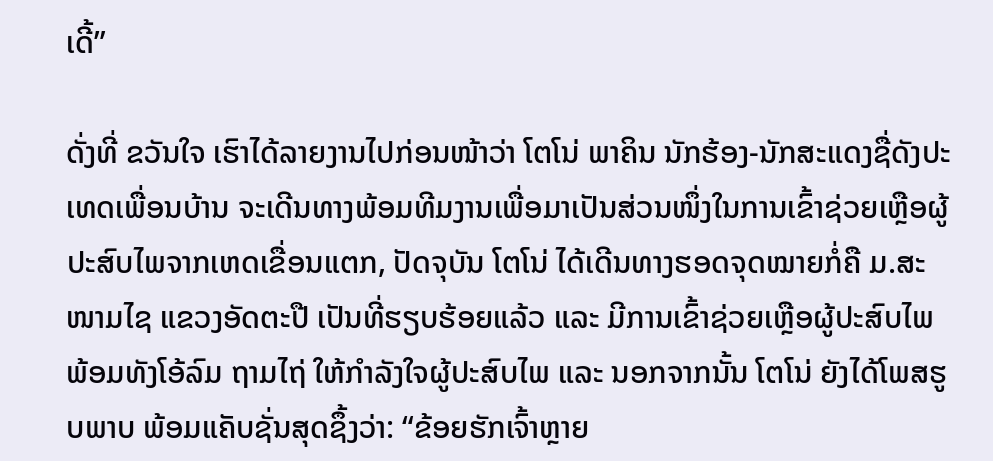ເດີ້”

ດັ່ງທີ່ ຂວັນໃຈ ເຮົາໄດ້ລາຍງານໄປກ່ອນໜ້າວ່າ ໂຕໂນ່ ພາຄິນ ນັກຮ້ອງ-ນັກສະແດງຊື່ດັງປະເທດເພື່ອນບ້ານ ຈະເດີນທາງພ້ອມທີມງານເພື່ອມາເປັນສ່ວນໜຶ່ງໃນການເຂົ້າຊ່ວຍເຫຼືອຜູ້ປະສົບໄພຈາກເຫດເຂື່ອນແຕກ, ປັດຈຸບັນ ໂຕໂນ່ ໄດ້ເດີນທາງຮອດຈຸດໝາຍກໍ່ຄື ມ.ສະໜາມໄຊ ແຂວງອັດຕະປື ເປັນທີ່ຮຽບຮ້ອຍແລ້ວ ແລະ ມີການເຂົ້າຊ່ວຍເຫຼືອຜູ້ປະສົບໄພ ພ້ອມທັງໂອ້ລົມ ຖາມໄຖ່ ໃຫ້ກຳລັງໃຈຜູ້ປະສົບໄພ ແລະ ນອກຈາກນັ້ນ ໂຕໂນ່ ຍັງໄດ້ໂພສຮູບພາບ ພ້ອມແຄັບຊັ່ນສຸດຊຶ້ງວ່າ: “ຂ້ອຍຮັກເຈົ້າຫຼາຍ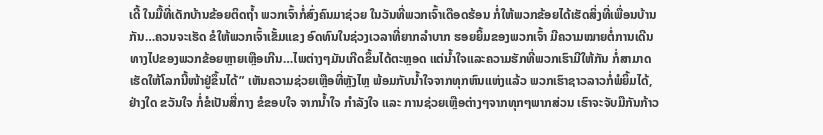ເດີ້ ໃນມື້ທີ່ເດັກບ້ານຂ້ອຍຕິດຖໍ້າ ພວກເຈົ້າກໍ່ສົ່ງຄົນມາຊ່ວຍ ໃນວັນທີ່ພວກເຈົ້າເດືອດຮ້ອນ ກໍ່ໃຫ້ພວກຂ້ອຍໄດ້ເຮັດສິ່ງທີ່ເພື່ອນບ້ານກັນ…ຄວນຈະເຮັດ ຂໍໃຫ້ພວກເຈົ້າເຂັ້ມແຂງ ອົດທົນໃນຊ່ວງເວລາທີ່ຍາກລຳບາກ ຮອຍຍິ້ມຂອງພວກເຈົ້າ ມີຄວາມໝາຍຕໍ່ການເດີນທາງໄປຂອງພວກຂ້ອຍຫຼາຍເຫຼືອເກີນ…ໄພຕ່າງໆມັນເກີດຂຶ້ນໄດ້ຕະຫຼອດ ແຕ່ນໍ້າໃຈແລະຄວາມຮັກທີ່ພວກເຮົາມີໃຫ້ກັນ ກໍ່ສາມາດເຮັດໃຫ້ໂລກນີ້ໜ້າຢູ່ຂຶ້ນໄດ້” ເຫັນຄວາມຊ່ວຍເຫຼືອທີ່ຫຼັງໄຫຼ ພ້ອມກັບນໍ້າໃຈຈາກທຸກຫົນແຫ່ງແລ້ວ ພວກເຮົາຊາວລາວກໍ່ພໍຍິ້ມໄດ້, ຢ່າງໃດ ຂວັນໃຈ ກໍ່ຂໍເປັນສື່ກາງ ຂໍຂອບໃຈ ຈາກນໍ້າໃຈ ກຳລັງໃຈ ແລະ ການຊ່ວຍເຫຼືອຕ່າງໆຈາກທຸກໆພາກສ່ວນ ເຮົາຈະຈັບມືກັນກ້າວ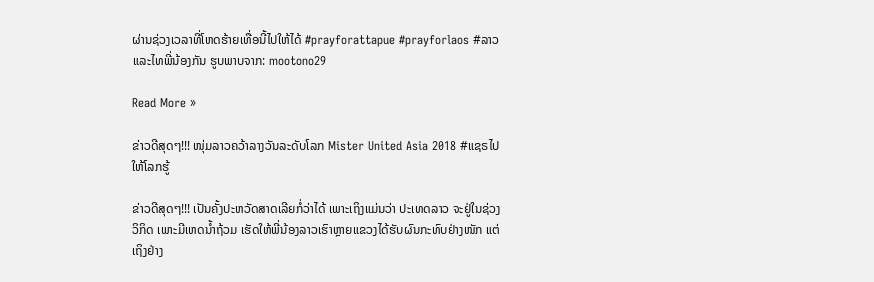ຜ່ານຊ່ວງເວລາທີ່ໂຫດຮ້າຍເທື່ອນີ້ໄປໃຫ້ໄດ້ #prayforattapue #prayforlaos #ລາວແລະໄທພີ່ນ້ອງກັນ ຮູບພາບຈາກ: mootono29

Read More »

ຂ່າວດີສຸດໆ!!! ໜຸ່ມລາວຄວ້າລາງວັນລະດັບໂລກ Mister United Asia 2018 #ແຊຣໄປໃຫ້ໂລກຮູ້

ຂ່າວດີສຸດໆ!!! ເປັນຄັ້ງປະຫວັດສາດເລີຍກໍ່ວ່າໄດ້ ເພາະເຖິງແມ່ນວ່າ ປະເທດລາວ ຈະຢູ່ໃນຊ່ວງວິກິດ ເພາະມີເຫດນໍ້າຖ້ວມ ເຮັດໃຫ້ພີ່ນ້ອງລາວເຮົາຫຼາຍແຂວງໄດ້ຮັບຜົນກະທົບຢ່າງໜັກ ແຕ່ເຖິງຢ່າງ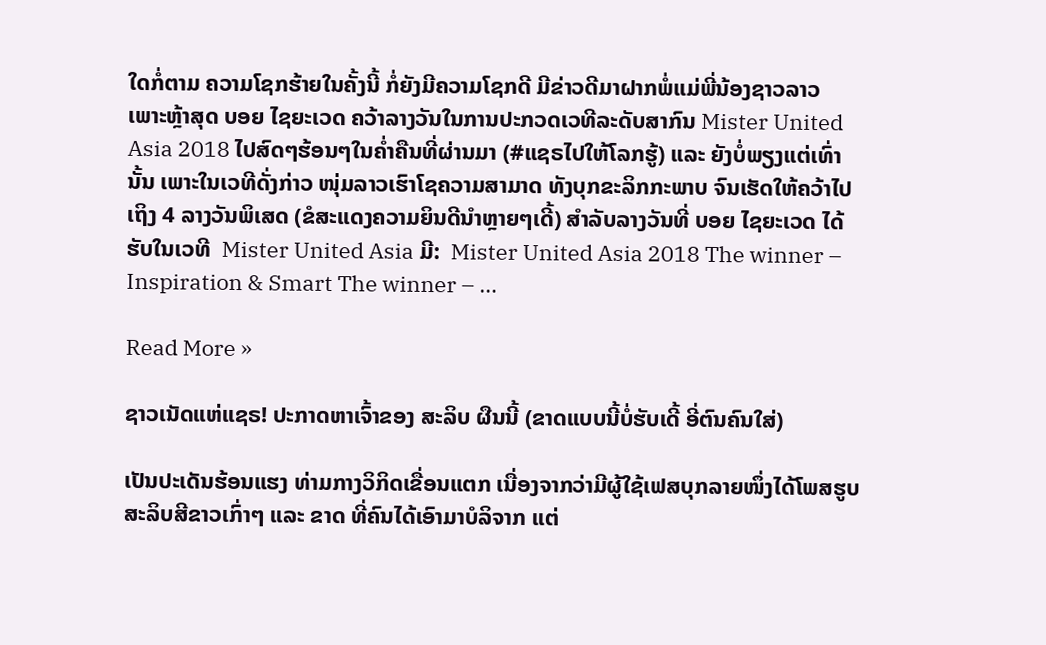ໃດກໍ່ຕາມ ຄວາມໂຊກຮ້າຍໃນຄັ້ງນີ້ ກໍ່ຍັງມີຄວາມໂຊກດີ ມີຂ່າວດີມາຝາກພໍ່ແມ່ພີ່ນ້ອງຊາວລາວ ເພາະຫຼ້າສຸດ ບອຍ ໄຊຍະເວດ ຄວ້າລາງວັນໃນການປະກວດເວທີລະດັບສາກົນ Mister United Asia 2018 ໄປສົດໆຮ້ອນໆໃນຄໍ່າຄືນທີ່ຜ່ານມາ (#ແຊຣໄປໃຫ້ໂລກຮູ້) ແລະ ຍັງບໍ່ພຽງແຕ່ເທົ່ານັ້ນ ເພາະໃນເວທີດັ່ງກ່າວ ໜຸ່ມລາວເຮົາໂຊຄວາມສາມາດ ທັງບຸກຂະລິກກະພາບ ຈົນເຮັດໃຫ້ຄວ້າໄປເຖິງ 4 ລາງວັນພິເສດ (ຂໍສະແດງຄວາມຍິນດີນຳຫຼາຍໆເດີ້) ສຳລັບລາງວັນທີ່ ບອຍ ໄຊຍະເວດ ໄດ້ຮັບໃນເວທີ  Mister United Asia ມີ:  Mister United Asia 2018 The winner – Inspiration & Smart The winner – …

Read More »

ຊາວເນັດແຫ່ແຊຣ! ປະກາດຫາເຈົ້າຂອງ ສະລິບ ຜືນນີ້ (ຂາດແບບນີ້ບໍ່ຮັບເດີ້ ອີ່ຕົນຄົນໃສ່)

ເປັນປະເດັນຮ້ອນແຮງ ທ່າມກາງວິກິດເຂື່ອນແຕກ ເນື່ອງຈາກວ່າມີຜູ້ໃຊ້ເຟສບຸກລາຍໜຶ່ງໄດ້ໂພສຮູບ ສະລິບສີຂາວເກົ່າໆ ແລະ ຂາດ ທີ່ຄົນໄດ້ເອົາມາບໍລິຈາກ ແຕ່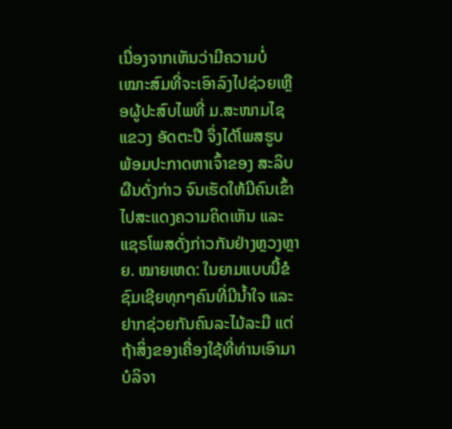ເນື່ອງຈາກເຫັນວ່າມີຄວາມບໍ່ເໝາະສົມທີ່ຈະເອົາລົງໄປຊ່ວຍເຫຼືອຜູ້ປະສົບໄພທີ່ ມ.ສະໜາມໄຊ ແຂວງ ອັດຕະປື ຈຶ່ງໄດ້ໂພສຮູບ ພ້ອມປະກາດຫາເຈົ້າຂອງ ສະລິບ ຜືນດັ່ງກ່າວ ຈົນເຮັດໃຫ້ມີຄົນເຂົ້າໄປສະແດງຄວາມຄິດເຫັນ ແລະ ແຊຣໂພສດັ່ງກ່າວກັນຢ່າງຫຼວງຫຼາຍ. ໝາຍເຫດ: ໃນຍາມແບບນີ້ຂໍຊົມເຊີຍທຸກໆຄົນທີ່ມີນໍ້າໃຈ ແລະ ຢາກຊ່ວຍກັນຄົນລະໄມ້ລະມື ແຕ່ຖ້າສິ່ງຂອງເຄື່ອງໃຊ້ທີ່ທ່ານເອົາມາບໍລິຈາ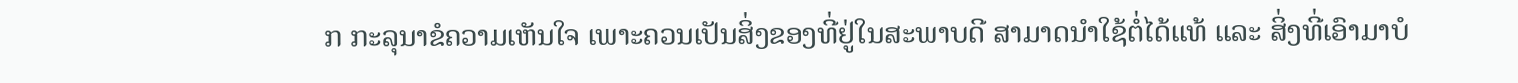ກ ກະລຸນາຂໍຄວາມເຫັນໃຈ ເພາະຄວນເປັນສິ່ງຂອງທີ່ຢູ່ໃນສະພາບດີ ສາມາດນຳໃຊ້ຕໍ່ໄດ້ແທ້ ແລະ ສິ່ງທີ່ເອົາມາບໍ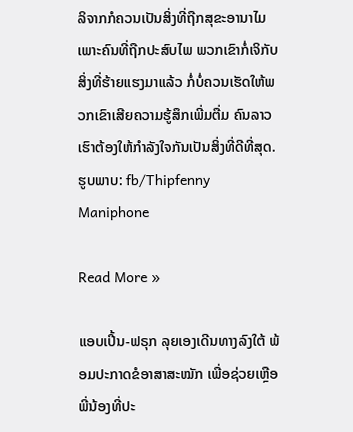ລິຈາກກໍຄວນເປັນສິ່ງທີ່ຖືກສຸຂະອານາໄມ ເພາະຄົນທີ່ຖືກປະສົບໄພ ພວກເຂົາກໍ່ເຈິກັບສິ່ງທີ່ຮ້າຍແຮງມາແລ້ວ ກໍ່ບໍ່ຄວນເຮັດໃຫ້ພວກເຂົາເສີຍຄວາມຮູ້ສຶກເພີ່ມຕື່ມ ຄົນລາວເຮົາຕ້ອງໃຫ້ກຳລັງໃຈກັນເປັນສິ່ງທີ່ດີທີ່ສຸດ. ຮູບພາບ: fb/Thipfenny Maniphone

Read More »

ແອບເປີ້ນ-ຟຣຸກ ລຸຍເອງເດີນທາງລົງໃຕ້ ພ້ອມປະກາດຂໍອາສາສະໝັກ ເພື່ອຊ່ວຍເຫຼືອພີ່ນ້ອງທີ່ປະ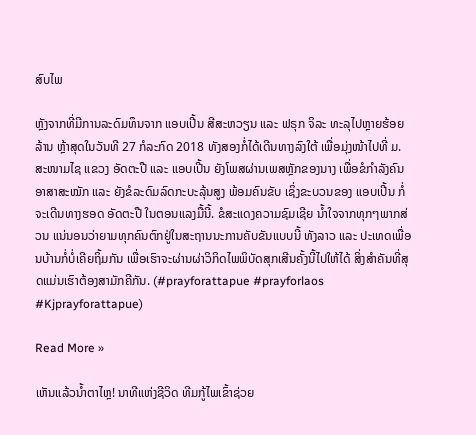ສົບໄພ

ຫຼັງຈາກທີ່ມີການລະດົມທຶນຈາກ ແອບເປີ້ນ ສີສະຫວຽນ ແລະ ຟຣຸກ ຈິລະ ທະລຸໄປຫຼາຍຮ້ອຍລ້ານ ຫຼ້າສຸດໃນວັນທີ 27 ກໍລະກົດ 2018 ທັງສອງກໍ່ໄດ້ເດີນທາງລົງໃຕ້ ເພື່ອມຸ່ງໜ້າໄປທີ່ ມ.ສະໜາມໄຊ ແຂວງ ອັດຕະປື ແລະ ແອບເປີ້ນ ຍັງໂພສຜ່ານເພສຫຼັກຂອງນາງ ເພື່ອຂໍກຳລັງຄົນ ອາສາສະໝັກ ແລະ ຍັງຂໍລະດົມລົດກະບະລຸ້ນສູງ ພ້ອມຄົນຂັບ ເຊິ່ງຂະບວນຂອງ ແອບເປີ້ນ ກໍ່ຈະເດີນທາງຮອດ ອັດຕະປື ໃນຕອນແລງມື້ນີ້. ຂໍສະແດງຄວາມຊົມເຊີຍ ນໍ້າໃຈຈາກທຸກໆພາກສ່ວນ ແນ່ນອນວ່າຍາມທຸກຄົນຕົກຢູ່ໃນສະຖານນະການຄັບຂັນແບບນີ້ ທັງລາວ ແລະ ປະເທດເພື່ອນບ້ານກໍ່ບໍ່ເຄີຍຖິ້ມກັນ ເພື່ອເຮົາຈະຜ່ານຜ່າວິກິດໄພພິບັດສຸກເສີນຄັ້ງນີ້ໄປໃຫ້ໄດ້ ສິ່ງສຳຄັນທີ່ສຸດແມ່ນເຮົາຕ້ອງສາມັກຄີກັນ. (#prayforattapue #prayforlaos #Kjprayforattapue)

Read More »

ເຫັນແລ້ວນໍ້າຕາໄຫຼ! ນາທີແຫ່ງຊີວິດ ທີມກູ້ໄພເຂົ້າຊ່ວຍ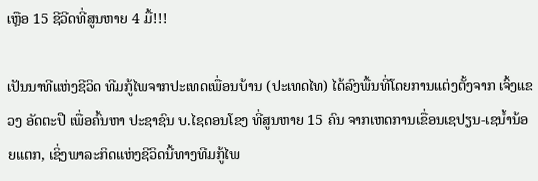ເຫຼືອ 15 ຊີວີດທີ່ສູນຫາຍ 4 ມື້!!!

ເປັນນາທີແຫ່ງຊີວິດ ທີມກູ້ໄພຈາກປະເທດເພື່ອນບ້ານ (ປະເທດໄທ) ໄດ້ລົງພື້ນທີ່ໂດຍການແຕ່ງຕັ້ງຈາກ ເຈົ້ງແຂວງ ອັດຕະປື ເພື່ອຄົ້ນຫາ ປະຊາຊົນ ບ.ໄຊດອນໂຂງ ທີ່ສູນຫາຍ 15 ຄົນ ຈາກເຫດການເຂື່ອນເຊປຽນ-ເຊນໍ້ານ້ອຍແຕກ, ເຊິ່ງພາລະກິດແຫ່ງຊີວິດນີ້ທາງທີມກູ້ໄພ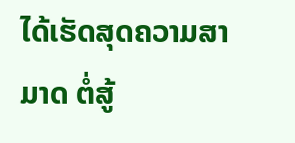ໄດ້ເຮັດສຸດຄວາມສາມາດ ຕໍ່ສູ້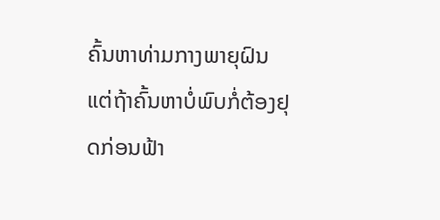ຄົ້ນຫາທ່າມກາງພາຍຸຝົນ ແຕ່ຖ້າຄົ້ນຫາບໍ່ພົບກໍ່ຕ້ອງຢຸດກ່ອນຟ້າ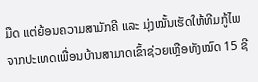ມືດ ແຕ່ຍ້ອນຄວາມສາມັກຄີ ແລະ ມຸ່ງໝັ້ນເຮັດໃຫ້ທີມກູ້ໄພຈາກປະເທດເພື່ອນບ້ານສາມາດເຂົ້າຊ່ວຍເຫຼືອທັງໝົດ 15 ຊີ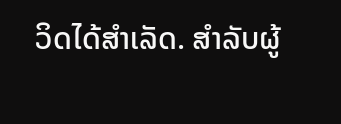ວິດໄດ້ສຳເລັດ. ສຳລັບຜູ້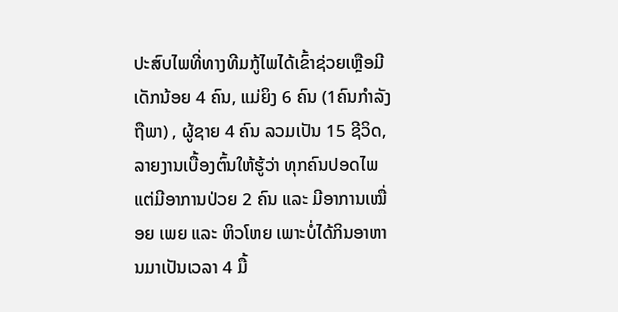ປະສົບໄພທີ່ທາງທີມກູ້ໄພໄດ້ເຂົ້າຊ່ວຍເຫຼືອມີ ເດັກນ້ອຍ 4 ຄົນ, ແມ່ຍິງ 6 ຄົນ (1ຄົນກຳລັງຖືພາ) , ຜູ້ຊາຍ 4 ຄົນ ລວມເປັນ 15 ຊີວິດ, ລາຍງານເບື້ອງຕົ້ນໃຫ້ຮູ້ວ່າ ທຸກຄົນປອດໄພ ແຕ່ມີອາການປ່ວຍ 2 ຄົນ ແລະ ມີອາການເໝື່ອຍ ເພຍ ແລະ ຫິວໂຫຍ ເພາະບໍ່ໄດ້ກິນອາຫານມາເປັນເວລາ 4 ມື້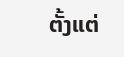ຕັ້ງແຕ່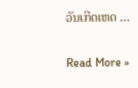ວັນເກີດເຫດ …

Read More »